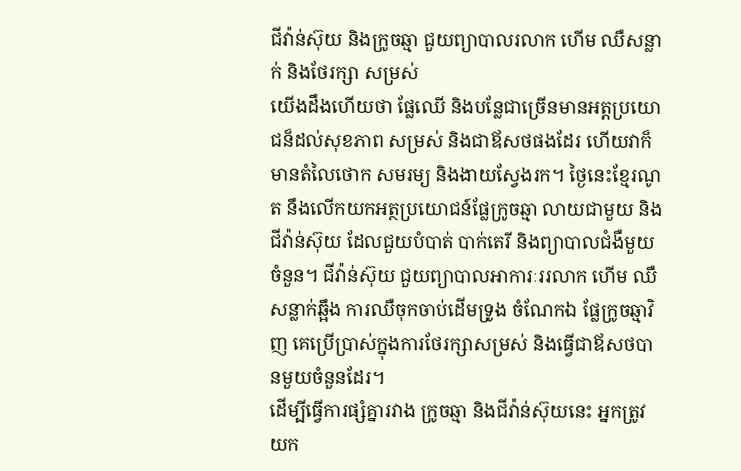ជីវ៉ាន់ស៊ុយ និងក្រូចឆ្មា ជួយព្យាបាលរលាក ហើម ឈឺសន្លាក់ និងថែរក្សា សម្រស់
យើងដឹងហើយថា ផ្លែឈើ និងបន្លែជាច្រើនមានអត្តប្រយោជន៏ដល់សុខភាព សម្រស់ និងជាឪសថផងដែរ ហើយវាក៏មានតំលៃថោក សមរម្យ និងងាយស្វែងរក។ ថ្ងៃនេះខ្មែរណូត នឹងលើកយកអត្ថប្រយោជន៍ផ្លែក្រូចឆ្មា លាយជាមួយ និងជីវ៉ាន់ស៊ុយ ដែលជួយបំបាត់ បាក់តេរី និងព្យាបាលជំងឺមួយចំនួន។ ជីវ៉ាន់ស៊ុយ ជួយព្យាបាលអាការៈររលាក ហើម ឈឺសន្លាក់ឆ្អឹង ការឈឺចុកចាប់ដើមទ្រូង ចំណែកឯ ផ្លែក្រូចឆ្មាវិញ គេប្រើប្រាស់ក្នុងការថែរក្សាសម្រស់ និងធ្វើជាឪសថបានមួយចំនួនដែរ។
ដើម្បីធ្វើការផ្សំគ្នារវាង ក្រូចឆ្មា និងជីវ៉ាន់ស៊ុយនេះ អ្នកត្រូវយក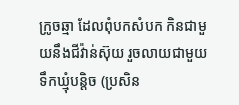ក្រូចឆ្មា ដែលពុំបកសំបក កិនជាមួយនឹងជីវ៉ាន់ស៊ុយ រួចលាយជាមួយ ទឹកឃ្មុំបន្តិច (ប្រសិន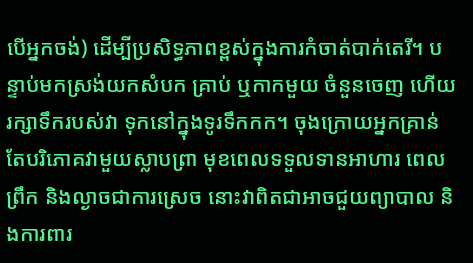បើអ្នកចង់) ដើម្បីប្រសិទ្ធភាពខ្ពស់ក្នុងការកំចាត់បាក់តេរី។ បន្ទាប់មកស្រង់យកសំបក គ្រាប់ ឬកាកមួយ ចំនួនចេញ ហើយរក្សាទឹករបស់វា ទុកនៅក្នុងទូរទឹកកក។ ចុងក្រោយអ្នកគ្រាន់តែបរិភោគវាមួយស្លាបព្រា មុខពេលទទួលទានអាហារ ពេលព្រឹក និងល្ងាចជាការស្រេច នោះវាពិតជាអាចជួយព្យាបាល និងការពារ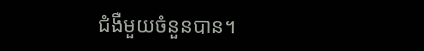ជំងឺមួយចំនួនបាន។